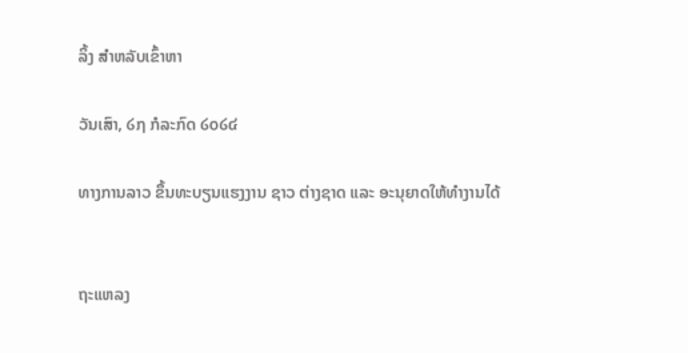ລິ້ງ ສຳຫລັບເຂົ້າຫາ

ວັນເສົາ, ໒໗ ກໍລະກົດ ໒໐໒໔

ທາງການລາວ ຂຶ້ນທະບຽນແຮງງານ ຊາວ ຕ່າງຊາດ ແລະ ອະນຸຍາດໃຫ້ທຳງານໄດ້


ຖະແຫລງ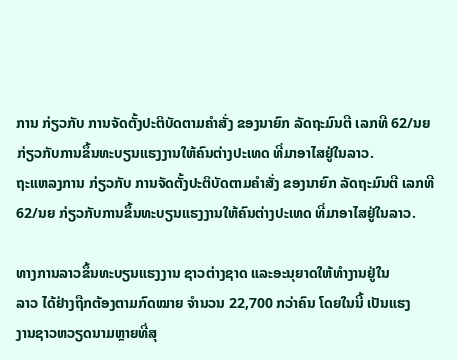ການ ກ່ຽວກັບ ການຈັດຕັ້ງປະຕິບັດຕາມຄຳສັ່ງ ຂອງນາຍົກ ລັດຖະມົນຕີ ເລກທີ 62/ນຍ ກ່ຽວກັບການຂຶ້ນທະບຽນແຮງງານໃຫ້ຄົນຕ່າງປະເທດ ທີ່ມາອາໄສຢູ່ໃນລາວ.
ຖະແຫລງການ ກ່ຽວກັບ ການຈັດຕັ້ງປະຕິບັດຕາມຄຳສັ່ງ ຂອງນາຍົກ ລັດຖະມົນຕີ ເລກທີ 62/ນຍ ກ່ຽວກັບການຂຶ້ນທະບຽນແຮງງານໃຫ້ຄົນຕ່າງປະເທດ ທີ່ມາອາໄສຢູ່ໃນລາວ.

ທາງການລາວຂຶ້ນທະບຽນແຮງງານ ຊາວຕ່າງຊາດ ແລະອະນຸຍາດໃຫ້ທຳງານຢູ່ໃນ
ລາວ ໄດ້ຢ່າງຖືກຕ້ອງຕາມກົດໝາຍ ຈຳນວນ 22,700 ກວ່າຄົນ ໂດຍໃນນີ້ ເປັນແຮງ
ງານຊາວຫວຽດນາມຫຼາຍທີ່ສຸ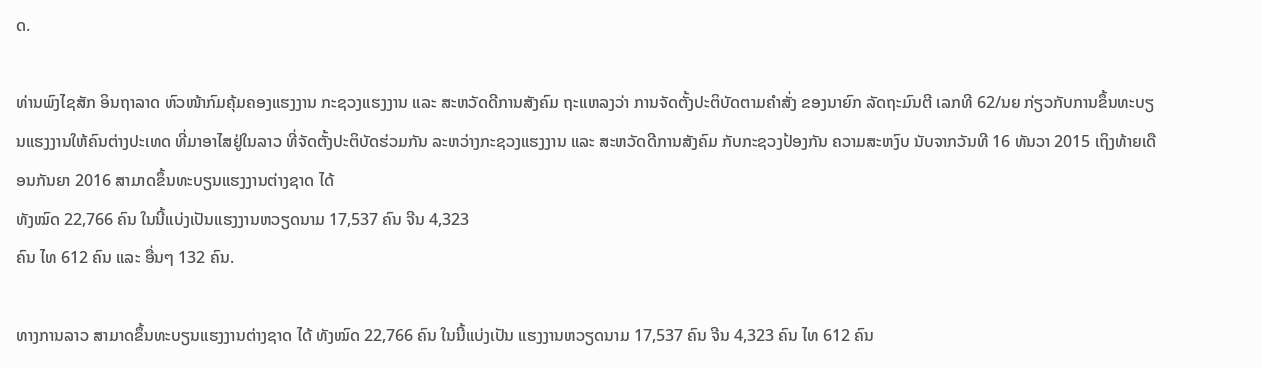ດ.

ທ່ານພົງໄຊສັກ ອິນຖາລາດ ຫົວໜ້າກົມຄຸ້ມຄອງແຮງງານ ກະຊວງແຮງງານ ແລະ ສະຫວັດດີການສັງຄົມ ຖະແຫລງວ່າ ການຈັດຕັ້ງປະຕິບັດຕາມຄຳສັ່ງ ຂອງນາຍົກ ລັດຖະມົນຕີ ເລກທີ 62/ນຍ ກ່ຽວກັບການຂຶ້ນທະບຽນແຮງງານໃຫ້ຄົນຕ່າງປະເທດ ທີ່ມາອາໄສຢູ່ໃນລາວ ທີ່ຈັດຕັ້ງປະຕິບັດຮ່ວມກັນ ລະຫວ່າງກະຊວງແຮງງານ ແລະ ສະຫວັດດີການສັງຄົມ ກັບກະຊວງປ້ອງກັນ ຄວາມສະຫງົບ ນັບຈາກວັນທີ 16 ທັນວາ 2015 ເຖິງທ້າຍເດືອນກັນຍາ 2016 ສາມາດຂຶ້ນທະບຽນແຮງງານຕ່າງຊາດ ໄດ້
ທັງໝົດ 22,766 ຄົນ ໃນນີ້ແບ່ງເປັນແຮງງານຫວຽດນາມ 17,537 ຄົນ ຈີນ 4,323
ຄົນ ໄທ 612 ຄົນ ແລະ ອື່ນໆ 132 ຄົນ.

ທາງການລາວ ສາມາດຂຶ້ນທະບຽນແຮງງານຕ່າງຊາດ ໄດ້ ທັງໝົດ 22,766 ຄົນ ໃນນີ້ແບ່ງເປັນ ແຮງງານຫວຽດນາມ 17,537 ຄົນ ຈີນ 4,323 ຄົນ ໄທ 612 ຄົນ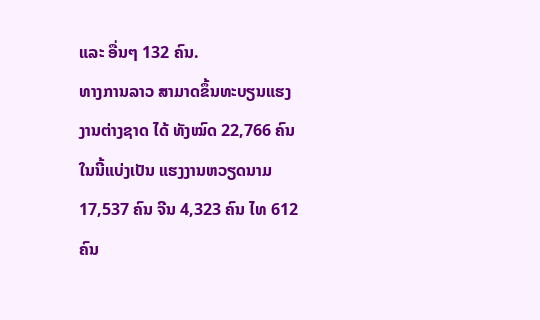ແລະ ອື່ນໆ 132 ຄົນ.
ທາງການລາວ ສາມາດຂຶ້ນທະບຽນແຮງງານຕ່າງຊາດ ໄດ້ ທັງໝົດ 22,766 ຄົນ ໃນນີ້ແບ່ງເປັນ ແຮງງານຫວຽດນາມ 17,537 ຄົນ ຈີນ 4,323 ຄົນ ໄທ 612 ຄົນ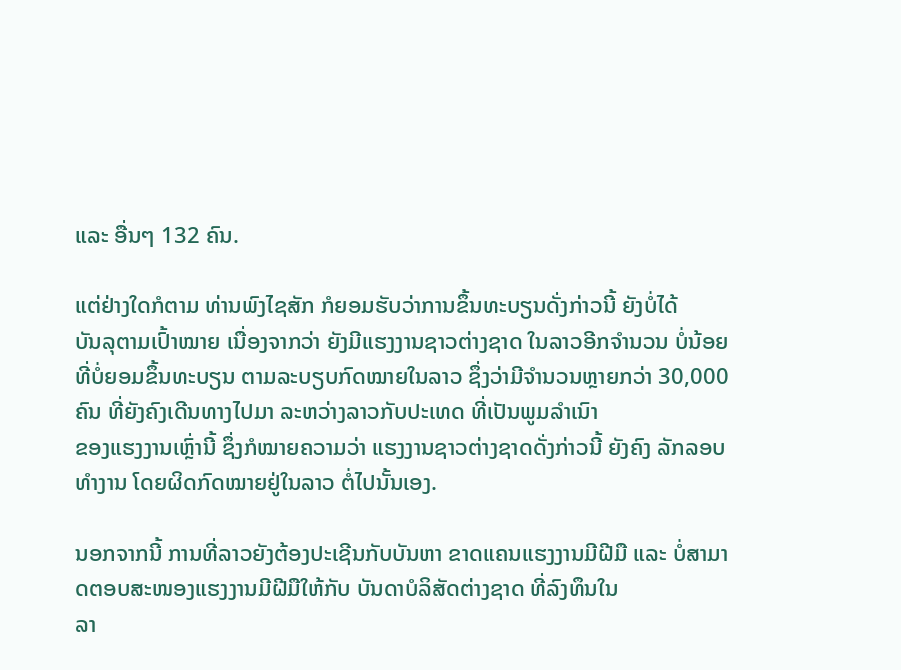ແລະ ອື່ນໆ 132 ຄົນ.

ແຕ່ຢ່າງໃດກໍຕາມ ທ່ານພົງໄຊສັກ ກໍຍອມຮັບວ່າການຂຶ້ນທະບຽນດັ່ງກ່າວນີ້ ຍັງບໍ່ໄດ້
ບັນລຸຕາມເປົ້າໝາຍ ເນື່ອງຈາກວ່າ ຍັງມີແຮງງານຊາວຕ່າງຊາດ ໃນລາວອີກຈຳນວນ ບໍ່ນ້ອຍທີ່ບໍ່ຍອມຂຶ້ນທະບຽນ ຕາມລະບຽບກົດໝາຍໃນລາວ ຊຶ່ງວ່າມີຈຳນວນຫຼາຍກວ່າ 30,000 ຄົນ ທີ່ຍັງຄົງເດີນທາງໄປມາ ລະຫວ່າງລາວກັບປະເທດ ທີ່ເປັນພູມລຳເນົາ
ຂອງແຮງງານເຫຼົ່ານີ້ ຊຶ່ງກໍໝາຍຄວາມວ່າ ແຮງງານຊາວຕ່າງຊາດດັ່ງກ່າວນີ້ ຍັງຄົງ ລັກລອບທຳງານ ໂດຍຜິດກົດໝາຍຢູ່ໃນລາວ ຕໍ່ໄປນັ້ນເອງ.

ນອກຈາກນີ້ ການທີ່ລາວຍັງຕ້ອງປະເຊີນກັບບັນຫາ ຂາດແຄນແຮງງານມີຝີມື ແລະ ບໍ່ສາມາດຕອບສະໜອງແຮງງານມີຝີມືໃຫ້ກັບ ບັນດາບໍລິສັດຕ່າງຊາດ ທີ່ລົງທຶນໃນ
ລາ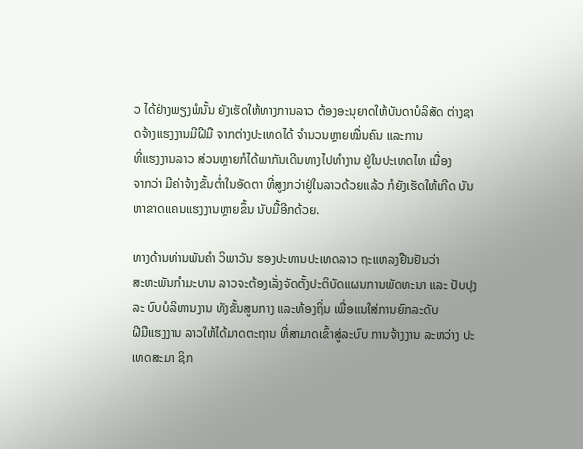ວ ໄດ້ຢ່າງພຽງພໍນັ້ນ ຍັງເຮັດໃຫ້ທາງການລາວ ຕ້ອງອະນຸຍາດໃຫ້ບັນດາບໍລິສັດ ຕ່າງຊາດຈ້າງແຮງງານມີຝີມື ຈາກຕ່າງປະເທດໄດ້ ຈຳນວນຫຼາຍໝື່ນຄົນ ແລະການ
ທີ່ແຮງງານລາວ ສ່ວນຫຼາຍກໍໄດ້ພາກັນເດີນທາງໄປທຳງານ ຢູ່ໃນປະເທດໄທ ເນື່ອງ
ຈາກວ່າ ມີຄ່າຈ້າງຂັ້ນຕ່ຳໃນອັດຕາ ທີ່ສູງກວ່າຢູ່ໃນລາວດ້ວຍແລ້ວ ກໍຍັງເຮັດໃຫ້ເກີດ ບັນຫາຂາດແຄນແຮງງານຫຼາຍຂຶ້ນ ນັບມື້ອີກດ້ວຍ.

ທາງດ້ານທ່ານພັນຄຳ ວິພາວັນ ຮອງປະທານປະເທດລາວ ຖະແຫລງຢືນຢັນວ່າ
ສະຫະພັນກຳມະບານ ລາວຈະຕ້ອງເລັ່ງຈັດຕັ້ງປະຕິບັດແຜນການພັດທະນາ ແລະ ປັບປຸງລະ ບົບບໍລິຫານງານ ທັງຂັ້ນສູນກາງ ແລະທ້ອງຖິ່ນ ເພື່ອແນໃສ່ການຍົກລະດັບ
ຝີມືແຮງງານ ລາວໃຫ້ໄດ້ມາດຕະຖານ ທີ່ສາມາດເຂົ້າສູ່ລະບົບ ການຈ້າງງານ ລະຫວ່າງ ປະເທດສະມາ ຊິກ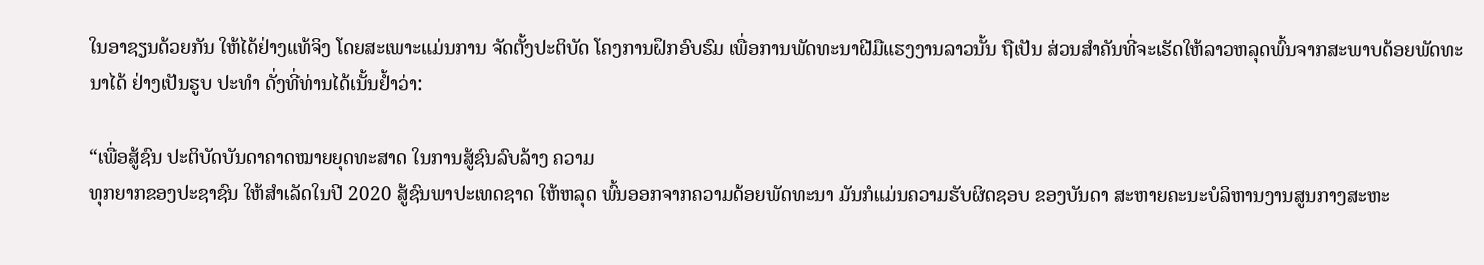ໃນອາຊຽນດ້ວຍກັນ ໃຫ້ໄດ້ຢ່າງແທ້ຈິງ ໂດຍສະເພາະແມ່ນການ ຈັດຕັ້ງປະຕິບັດ ໂຄງການຝຶກອົບຮົມ ເພື່ອການພັດທະນາຝີມືແຮງງານລາວນັ້ນ ຖືເປັນ ສ່ວນສຳຄັນທີ່ຈະເຮັດໃຫ້ລາວຫລຸດພົ້ນຈາກສະພາບດ້ອຍພັດທະນາໄດ້ ຢ່າງເປັນຮູບ ປະທຳ ດັ່ງທີ່ທ່ານໄດ້ເນັ້ນຢ້ຳວ່າ:

“ເພື່ອສູ້ຊົນ ປະຕິບັດບັນດາຄາດໝາຍຍຸດທະສາດ ໃນການສູ້ຊົນລົບລ້າງ ຄວາມ
ທຸກຍາກຂອງປະຊາຊົນ ໃຫ້ສຳເລັດໃນປີ 2020 ສູ້ຊົນພາປະເທດຊາດ ໃຫ້ຫລຸດ ພົ້ນອອກຈາກຄວາມດ້ອຍພັດທະນາ ມັນກໍແມ່ນຄວາມຮັບຜິດຊອບ ຂອງບັນດາ ສະຫາຍຄະນະບໍລິຫານງານສູນກາງສະຫະ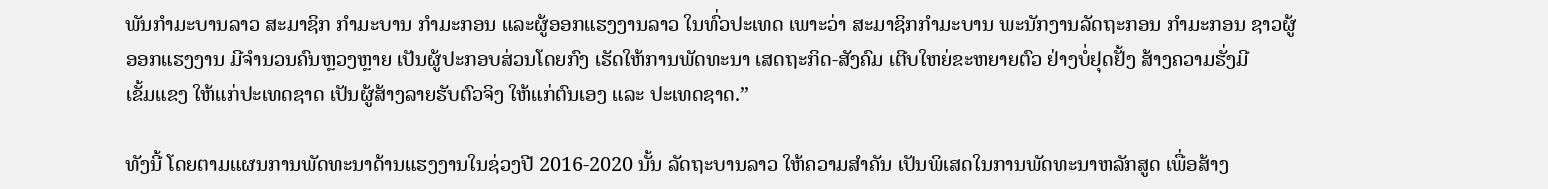ພັນກຳມະບານລາວ ສະມາຊິກ ກຳມະບານ ກຳມະກອນ ແລະຜູ້ອອກແຮງງານລາວ ໃນທົ່ວປະເທດ ເພາະວ່າ ສະມາຊິກກຳມະບານ ພະນັກງານລັດຖະກອນ ກຳມະກອນ ຊາວຜູ້ອອກແຮງງານ ມີຈຳນວນຄົນຫຼວງຫຼາຍ ເປັນຜູ້ປະກອບສ່ວນໂດຍກົງ ເຮັດໃຫ້ການພັດທະນາ ເສດຖະກິດ-ສັງຄົມ ເຕີບໃຫຍ່ຂະຫຍາຍຕົວ ຢ່າງບໍ່ຢຸດຢັ້ງ ສ້າງຄວາມຮັ່ງມີ
ເຂັ້ມແຂງ ໃຫ້ແກ່ປະເທດຊາດ ເປັນຜູ້ສ້າງລາຍຮັບຕົວຈິງ ໃຫ້ແກ່ຕົນເອງ ແລະ ປະເທດຊາດ.”

ທັງນີ້ ໂດຍຕາມແຜນການພັດທະນາດ້ານແຮງງານໃນຊ່ວງປີ 2016-2020 ນັ້ນ ລັດຖະບານລາວ ໃຫ້ຄວາມສຳຄັນ ເປັນພິເສດໃນການພັດທະນາຫລັກສູດ ເພື່ອສ້າງ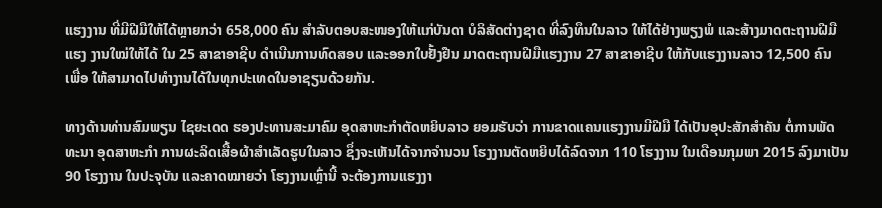ແຮງງານ ທີ່ມີຝີມືໃຫ້ໄດ້ຫຼາຍກວ່າ 658,000 ຄົນ ສຳລັບຕອບສະໜອງໃຫ້ແກ່ບັນດາ ບໍລິສັດຕ່າງຊາດ ທີ່ລົງທຶນໃນລາວ ໃຫ້ໄດ້ຢ່າງພຽງພໍ ແລະສ້າງມາດຕະຖານຝີມືແຮງ ງານໃໝ່ໃຫ້ໄດ້ ໃນ 25 ສາຂາອາຊີບ ດຳເນີນການທົດສອບ ແລະອອກໃບຢັ້ງຢືນ ມາດຕະຖານຝີມືແຮງງານ 27 ສາຂາອາຊີບ ໃຫ້ກັບແຮງງານລາວ 12,500 ຄົນ ເພື່ອ ໃຫ້ສາມາດໄປທຳງານໄດ້ໃນທຸກປະເທດໃນອາຊຽນດ້ວຍກັນ.

ທາງດ້ານທ່ານສົມພຽນ ໄຊຍະເດດ ຮອງປະທານສະມາຄົມ ອຸດສາຫະກຳຕັດຫຍິບລາວ ຍອມຮັບວ່າ ການຂາດແຄນແຮງງານມີຝີມື ໄດ້ເປັນອຸປະສັກສຳຄັນ ຕໍ່ການພັດທະນາ ອຸດສາຫະກຳ ການຜະລິດເສື້ອຜ້າສຳເລັດຮູບໃນລາວ ຊຶ່ງຈະເຫັນໄດ້ຈາກຈຳນວນ ໂຮງງານຕັດຫຍິບໄດ້ລົດຈາກ 110 ໂຮງງານ ໃນເດືອນກຸມພາ 2015 ລົງມາເປັນ 90 ໂຮງງານ ໃນປະຈຸບັນ ແລະຄາດໝາຍວ່າ ໂຮງງານເຫຼົ່ານີ້ ຈະຕ້ອງການແຮງງາ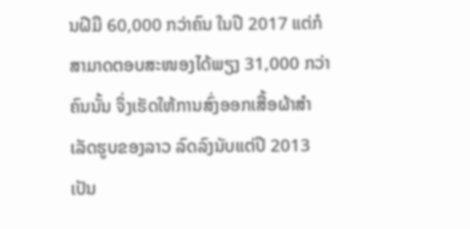ນຝີມື 60,000 ກວ່າຄົນ ໃນປີ 2017 ແຕ່ກໍສາມາດຕອບສະໜອງໄດ້ພຽງ 31,000 ກວ່າຄົນນັ້ນ ຈຶ່ງເຮັດໃຫ້ການສົ່ງອອກເສື້ອຜ້າສຳເລັດຮູບຂອງລາວ ລົດລົງນັບແຕ່ປີ 2013 ເປັນ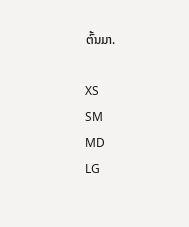ຕົ້ນມາ.

XS
SM
MD
LG